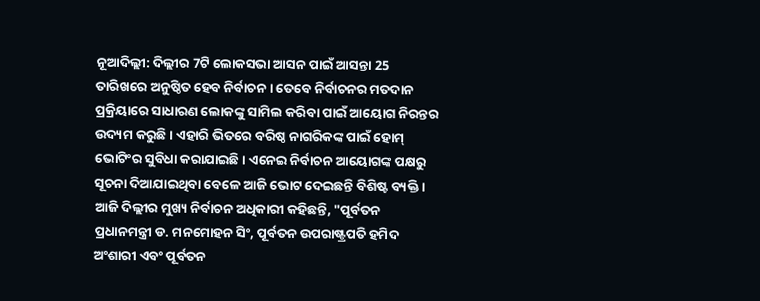ନୂଆଦିଲ୍ଲୀ: ଦିଲ୍ଲୀର 7ଟି ଲୋକସଭା ଆସନ ପାଇଁ ଆସନ୍ତା 25 ତାରିଖରେ ଅନୁଷ୍ଠିତ ହେବ ନିର୍ବାଚନ । ତେବେ ନିର୍ବାଚନର ମତଦାନ ପ୍ରକ୍ରିୟାରେ ସାଧାରଣ ଲୋକଙ୍କୁ ସାମିଲ କରିବା ପାଇଁ ଆୟୋଗ ନିରନ୍ତର ଉଦ୍ୟମ କରୁଛି । ଏହାରି ଭିତରେ ବରିଷ୍ଠ ନାଗରିକଙ୍କ ପାଇଁ ହୋମ୍ ଭୋଟିଂର ସୁବିଧା କରାଯାଇଛି । ଏନେଇ ନିର୍ବାଚନ ଆୟୋଗଙ୍କ ପକ୍ଷରୁ ସୂଚନା ଦିଆଯାଇଥିବା ବେଳେ ଆଜି ଭୋଟ ଦେଇଛନ୍ତି ବିଶିଷ୍ଟ ବ୍ୟକ୍ତି ।
ଆଜି ଦିଲ୍ଲୀର ମୁଖ୍ୟ ନିର୍ବାଚନ ଅଧିକାରୀ କହିଛନ୍ତି, "ପୂର୍ବତନ ପ୍ରଧାନମନ୍ତ୍ରୀ ଡ. ମନମୋହନ ସିଂ, ପୂର୍ବତନ ଉପରାଷ୍ଟ୍ରପତି ହମିଦ ଅଂଶାରୀ ଏବଂ ପୂର୍ବତନ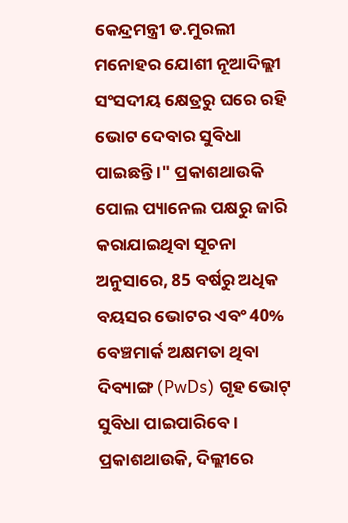କେନ୍ଦ୍ରମନ୍ତ୍ରୀ ଡ.ମୁରଲୀ ମନୋହର ଯୋଶୀ ନୂଆଦିଲ୍ଲୀ ସଂସଦୀୟ କ୍ଷେତ୍ରରୁ ଘରେ ରହି ଭୋଟ ଦେବାର ସୁବିଧା ପାଇଛନ୍ତି ।" ପ୍ରକାଶଥାଉକି ପୋଲ ପ୍ୟାନେଲ ପକ୍ଷରୁ ଜାରି କରାଯାଇଥିବା ସୂଚନା ଅନୁସାରେ, 85 ବର୍ଷରୁ ଅଧିକ ବୟସର ଭୋଟର ଏବଂ 40% ବେଞ୍ଚମାର୍କ ଅକ୍ଷମତା ଥିବା ଦିବ୍ୟାଙ୍ଗ (PwDs) ଗୃହ ଭୋଟ୍ ସୁବିଧା ପାଇପାରିବେ ।
ପ୍ରକାଶଥାଉକି, ଦିଲ୍ଲୀରେ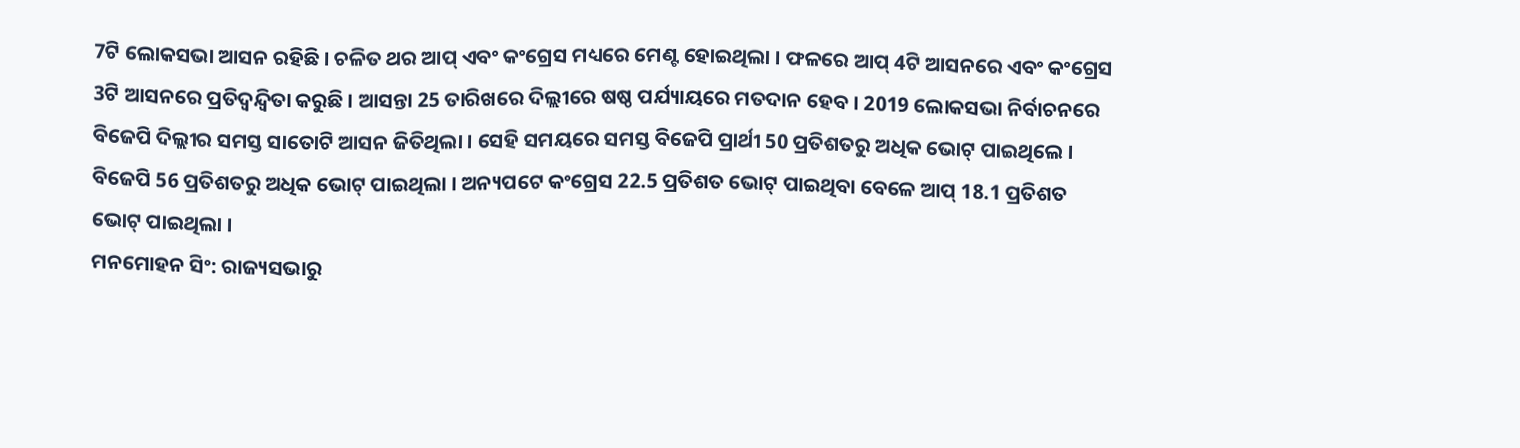7ଟି ଲୋକସଭା ଆସନ ରହିଛି । ଚଳିତ ଥର ଆପ୍ ଏବଂ କଂଗ୍ରେସ ମଧ୍ୟରେ ମେଣ୍ଟ ହୋଇଥିଲା । ଫଳରେ ଆପ୍ 4ଟି ଆସନରେ ଏବଂ କଂଗ୍ରେସ 3ଟି ଆସନରେ ପ୍ରତିଦ୍ବନ୍ଦ୍ବିତା କରୁଛି । ଆସନ୍ତା 25 ତାରିଖରେ ଦିଲ୍ଲୀରେ ଷଷ୍ଠ ପର୍ଯ୍ୟାୟରେ ମତଦାନ ହେବ । 2019 ଲୋକସଭା ନିର୍ବାଚନରେ ବିଜେପି ଦିଲ୍ଲୀର ସମସ୍ତ ସାତୋଟି ଆସନ ଜିତିଥିଲା । ସେହି ସମୟରେ ସମସ୍ତ ବିଜେପି ପ୍ରାର୍ଥୀ 50 ପ୍ରତିଶତରୁ ଅଧିକ ଭୋଟ୍ ପାଇଥିଲେ । ବିଜେପି 56 ପ୍ରତିଶତରୁ ଅଧିକ ଭୋଟ୍ ପାଇଥିଲା । ଅନ୍ୟପଟେ କଂଗ୍ରେସ 22.5 ପ୍ରତିଶତ ଭୋଟ୍ ପାଇଥିବା ବେଳେ ଆପ୍ 18.1 ପ୍ରତିଶତ ଭୋଟ୍ ପାଇଥିଲା ।
ମନମୋହନ ସିଂ: ରାଜ୍ୟସଭାରୁ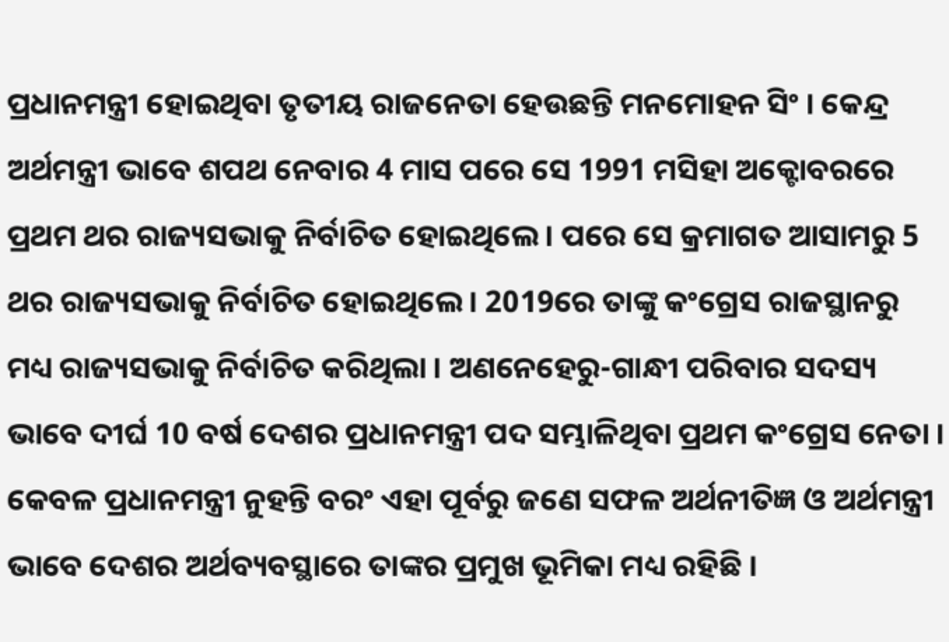ପ୍ରଧାନମନ୍ତ୍ରୀ ହୋଇଥିବା ତୃତୀୟ ରାଜନେତା ହେଉଛନ୍ତି ମନମୋହନ ସିଂ । କେନ୍ଦ୍ର ଅର୍ଥମନ୍ତ୍ରୀ ଭାବେ ଶପଥ ନେବାର 4 ମାସ ପରେ ସେ 1991 ମସିହା ଅକ୍ଟୋବରରେ ପ୍ରଥମ ଥର ରାଜ୍ୟସଭାକୁ ନିର୍ବାଚିତ ହୋଇଥିଲେ । ପରେ ସେ କ୍ରମାଗତ ଆସାମରୁ 5 ଥର ରାଜ୍ୟସଭାକୁ ନିର୍ବାଚିତ ହୋଇଥିଲେ । 2019ରେ ତାଙ୍କୁ କଂଗ୍ରେସ ରାଜସ୍ଥାନରୁ ମଧ୍ୟ ରାଜ୍ୟସଭାକୁ ନିର୍ବାଚିତ କରିଥିଲା । ଅଣନେହେରୁ-ଗାନ୍ଧୀ ପରିବାର ସଦସ୍ୟ ଭାବେ ଦୀର୍ଘ 10 ବର୍ଷ ଦେଶର ପ୍ରଧାନମନ୍ତ୍ରୀ ପଦ ସମ୍ଭାଳିଥିବା ପ୍ରଥମ କଂଗ୍ରେସ ନେତା । କେବଳ ପ୍ରଧାନମନ୍ତ୍ରୀ ନୁହନ୍ତି ବରଂ ଏହା ପୂର୍ବରୁ ଜଣେ ସଫଳ ଅର୍ଥନୀତିଜ୍ଞ ଓ ଅର୍ଥମନ୍ତ୍ରୀ ଭାବେ ଦେଶର ଅର୍ଥବ୍ୟବସ୍ଥାରେ ତାଙ୍କର ପ୍ରମୁଖ ଭୂମିକା ମଧ୍ୟ ରହିଛି ।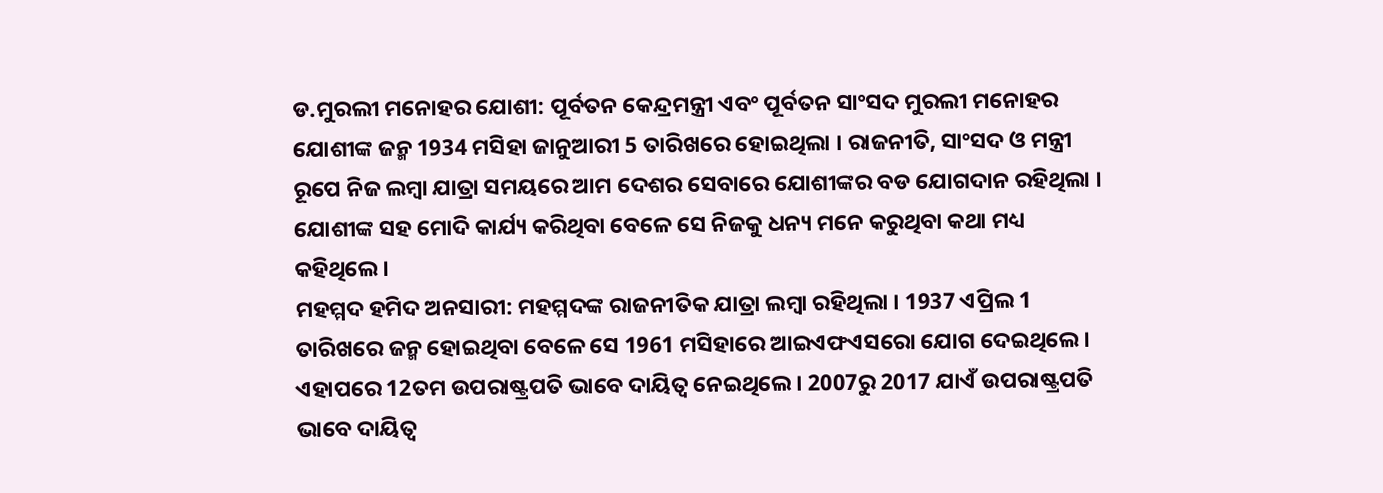ଡ.ମୁରଲୀ ମନୋହର ଯୋଶୀ: ପୂର୍ବତନ କେନ୍ଦ୍ରମନ୍ତ୍ରୀ ଏବଂ ପୂର୍ବତନ ସାଂସଦ ମୁରଲୀ ମନୋହର ଯୋଶୀଙ୍କ ଜନ୍ମ 1934 ମସିହା ଜାନୁଆରୀ 5 ତାରିଖରେ ହୋଇଥିଲା । ରାଜନୀତି, ସାଂସଦ ଓ ମନ୍ତ୍ରୀ ରୂପେ ନିଜ ଲମ୍ବା ଯାତ୍ରା ସମୟରେ ଆମ ଦେଶର ସେବାରେ ଯୋଶୀଙ୍କର ବଡ ଯୋଗଦାନ ରହିଥିଲା । ଯୋଶୀଙ୍କ ସହ ମୋଦି କାର୍ଯ୍ୟ କରିଥିବା ବେଳେ ସେ ନିଜକୁ ଧନ୍ୟ ମନେ କରୁଥିବା କଥା ମଧ୍ୟ କହିଥିଲେ ।
ମହମ୍ମଦ ହମିଦ ଅନସାରୀ: ମହମ୍ମଦଙ୍କ ରାଜନୀତିକ ଯାତ୍ରା ଲମ୍ବା ରହିଥିଲା । 1937 ଏପ୍ରିଲ 1 ତାରିଖରେ ଜନ୍ମ ହୋଇଥିବା ବେଳେ ସେ 1961 ମସିହାରେ ଆଇଏଫଏସରୋ ଯୋଗ ଦେଇଥିଲେ । ଏହାପରେ 12ତମ ଉପରାଷ୍ଟ୍ରପତି ଭାବେ ଦାୟିତ୍ବ ନେଇଥିଲେ । 2007ରୁ 2017 ଯାଏଁ ଉପରାଷ୍ଟ୍ରପତି ଭାବେ ଦାୟିତ୍ବ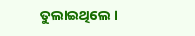ତୁଲାଇଥିଲେ ।